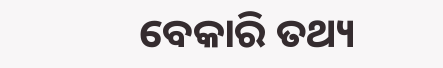ବେକାରି ତଥ୍ୟ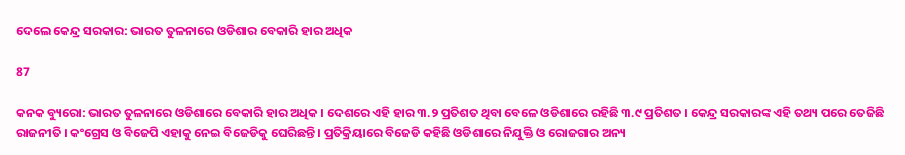ଦେଲେ କେନ୍ଦ୍ର ସରକାର: ଭାରତ ତୁଳନାରେ ଓଡିଶାର ବେକାରି ହାର ଅଧିକ

87

କନକ ବ୍ୟୁରୋ: ଭାରତ ତୁଳନାରେ ଓଡିଶାରେ ବେକାରି ହାର ଅଧିକ । ଦେଶରେ ଏହି ହାର ୩.୨ ପ୍ରତିଶତ ଥିବା ବେଳେ ଓଡିଶାରେ ରହିଛି ୩.୯ ପ୍ରତିଶତ । କେନ୍ଦ୍ର ସରକାରଙ୍କ ଏହି ତଥ୍ୟ ପରେ ତେଜିଛି ରାଜନୀତି । କଂଗ୍ରେସ ଓ ବିଜେପି ଏହାକୁ ନେଇ ବିଜେଡିକୁ ଘେରିଛନ୍ତି । ପ୍ରତିକ୍ରିୟାରେ ବିଜେଡି କହିଛି ଓଡିଶାରେ ନିଯୁକ୍ତି ଓ ରୋଜଗାର ଅନ୍ୟ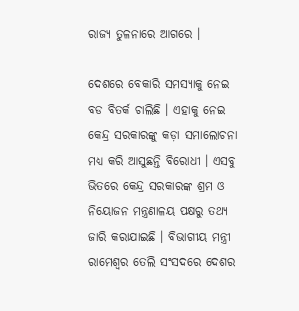ରାଜ୍ୟ ତୁଳନାରେ ଆଗରେ ।

ଦେଶରେ ବେକାରି ସମସ୍ୟାକୁ ନେଇ ବଡ ବିତର୍କ ଚାଲିଛି । ଏହାକୁ ନେଇ କେନ୍ଦ୍ର ସରକାରଙ୍କୁ କଡ଼ା ସମାଲୋଚନା ମଧ୍ୟ କରି ଆସୁଛନ୍ତି ବିରୋଧୀ । ଏସବୁ ଭିତରେ କେନ୍ଦ୍ର ସରକାରଙ୍କ ଶ୍ରମ ଓ ନିୟୋଜନ ମନ୍ତ୍ରଣାଳୟ ପକ୍ଷରୁ ତଥ୍ୟ ଜାରି କରାଯାଇଛି । ବିଭାଗୀୟ ମନ୍ତ୍ରୀ ରାମେଶ୍ୱର ତେଲି ସଂସଦରେ ଦେଶର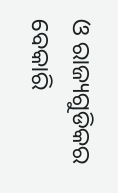ଓ ରାଜ୍ୟଗୁଡିକର ବେକାରି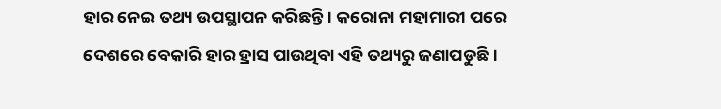ହାର ନେଇ ତଥ୍ୟ ଉପସ୍ଥାପନ କରିଛନ୍ତି । କରୋନା ମହାମାରୀ ପରେ ଦେଶରେ ବେକାରି ହାର ହ୍ରାସ ପାଉଥିବା ଏହି ତଥ୍ୟରୁ ଜଣାପଡୁଛି ।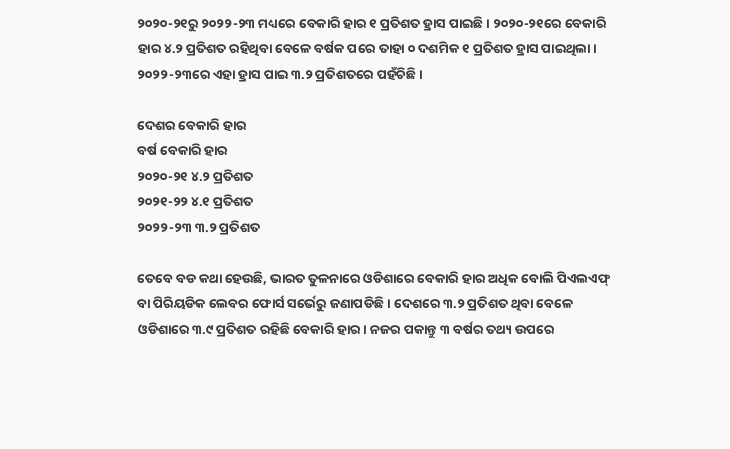୨୦୨୦-୨୧ରୁ ୨୦୨୨-୨୩ ମଧ୍ୟରେ ବେକାରି ହାର ୧ ପ୍ରତିଶତ ହ୍ରାସ ପାଇଛି । ୨୦୨୦-୨୧ରେ ବେକାରି ହାର ୪.୨ ପ୍ରତିଶତ ରହିଥିବା ବେଳେ ବର୍ଷକ ପରେ ତାହା ୦ ଦଶମିକ ୧ ପ୍ରତିଶତ ହ୍ରାସ ପାଇଥିଲା । ୨୦୨୨-୨୩ରେ ଏହା ହ୍ରାସ ପାଇ ୩.୨ ପ୍ରତିଶତରେ ପହଁଚିଛି ।

ଦେଶର ବେକାରି ହାର
ବର୍ଷ ବେକାରି ହାର
୨୦୨୦-୨୧ ୪.୨ ପ୍ରତିଶତ
୨୦୨୧-୨୨ ୪.୧ ପ୍ରତିଶତ
୨୦୨୨-୨୩ ୩.୨ ପ୍ରତିଶତ

ତେବେ ବଡ କଥା ହେଉଛି, ଭାରତ ତୁଳନାରେ ଓଡିଶାରେ ବେକାରି ହାର ଅଧିକ ବୋଲି ପିଏଲଏଫ୍ ବା ପିରିୟଡିକ ଲେବର ଫୋର୍ସ ସର୍ଭେରୁ ଜଣାପଡିଛି । ଦେଶରେ ୩.୨ ପ୍ରତିଶତ ଥିବା ବେଳେ ଓଡିଶାରେ ୩.୯ ପ୍ରତିଶତ ରହିଛି ବେକାରି ହାର । ନଜର ପକାନ୍ତୁ ୩ ବର୍ଷର ତଥ୍ୟ ଉପରେ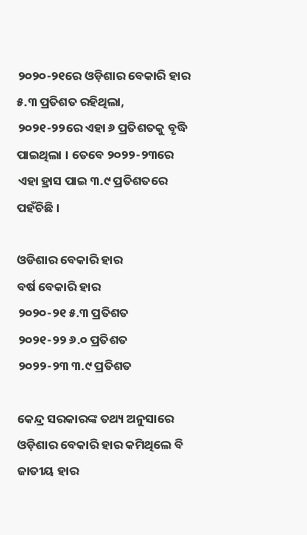୨୦୨୦-୨୧ରେ ଓଡ଼ିଶାର ବେକାରି ହାର ୫.୩ ପ୍ରତିଶତ ରହିଥିଲା, ୨୦୨୧-୨୨ରେ ଏହା ୬ ପ୍ରତିଶତକୁ ବୃଦ୍ଧି ପାଇଥିଲା । ତେବେ ୨୦୨୨-୨୩ରେ ଏହା ହ୍ରାସ ପାଇ ୩.୯ ପ୍ରତିଶତରେ ପହଁଚିଛି ।

ଓଡିଶାର ବେକାରି ହାର
ବର୍ଷ ବେକାରି ହାର
୨୦୨୦-୨୧ ୫.୩ ପ୍ରତିଶତ
୨୦୨୧-୨୨ ୬.୦ ପ୍ରତିଶତ
୨୦୨୨-୨୩ ୩.୯ ପ୍ରତିଶତ

କେନ୍ଦ୍ର ସରକାରଙ୍କ ତଥ୍ୟ ଅନୁସାରେ ଓଡ଼ିଶାର ବେକାରି ହାର କମିଥିଲେ ବି ଜାତୀୟ ହାର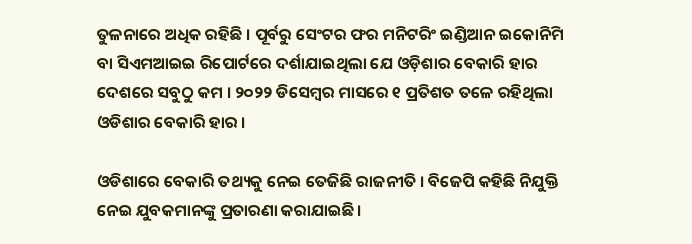ତୁଳନାରେ ଅଧିକ ରହିଛି । ପୂର୍ବରୁ ସେଂଟର ଫର ମନିଟରିଂ ଇଣ୍ଡିଆନ ଇକୋନିମି ବା ସିଏମଆଇଇ ରିପୋର୍ଟରେ ଦର୍ଶାଯାଇଥିଲା ଯେ ଓଡ଼ିଶାର ବେକାରି ହାର ଦେଶରେ ସବୁଠୁ କମ । ୨୦୨୨ ଡିସେମ୍ବର ମାସରେ ୧ ପ୍ରତିଶତ ତଳେ ରହିଥିଲା ଓଡିଶାର ବେକାରି ହାର ।

ଓଡିଶାରେ ବେକାରି ତଥ୍ୟକୁ ନେଇ ତେଜିଛି ରାଜନୀତି । ବିଜେପି କହିଛି ନିଯୁକ୍ତି ନେଇ ଯୁବକମାନଙ୍କୁ ପ୍ରତାରଣା କରାଯାଇଛି ।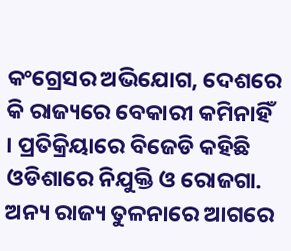କଂଗ୍ରେସର ଅଭିଯୋଗ, ଦେଶରେ କି ରାଜ୍ୟରେ ବେକାରୀ କମିନାହିଁ । ପ୍ରତିକ୍ରିୟାରେ ବିଜେଡି କହିଛି ଓଡିଶାରେ ନିଯୁକ୍ତି ଓ ରୋଜଗା. ଅନ୍ୟ ରାଜ୍ୟ ତୁଳନାରେ ଆଗରେ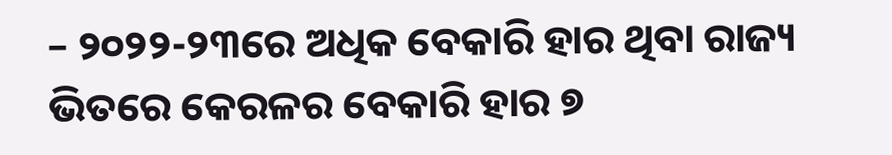– ୨୦୨୨-୨୩ରେ ଅଧିକ ବେକାରି ହାର ଥିବା ରାଜ୍ୟ ଭିତରେ କେରଳର ବେକାରି ହାର ୭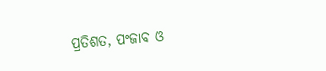ପ୍ରତିଶତ, ପଂଜାବ ଓ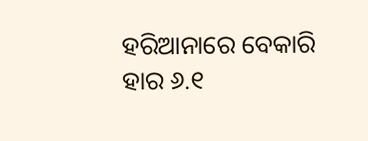ହରିଆନାରେ ବେକାରି ହାର ୬.୧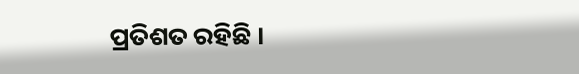ପ୍ରତିଶତ ରହିଛି ।